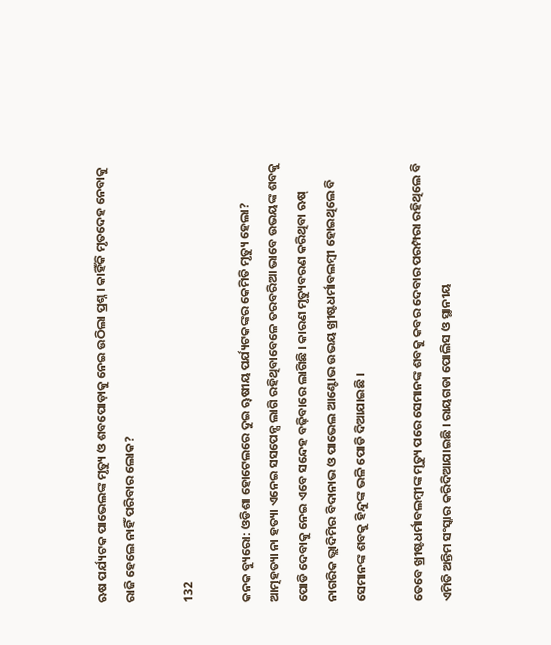ଋଷ ପର୍ଯ୍ୟଟକ ପାଭେଲଙ୍କ ମୃତ୍ୟୁ ଓ ଶବପୋଡ଼ାକୁ ନେଇ ଉଠିଲା ପ୍ରଶ୍ନ । କାହିଁକି ମୃତଦେହ ନେବାକୁ ରାଜି ହେଲେ ନାହିଁ ପରିବାର ଲୋକ?

132

କନକ ବ୍ୟୁରୋ: ଓଡିଶା ହୋଟେଲରେ ଦୁଇ ୠଷୀୟ ପର୍ଯ୍ୟଟକଙ୍କର କେମିତି ମୃତ୍ୟୁ ହେଲା? ଆତ୍ମହତ୍ୟା ନା ହତ୍ୟା ଏନେଇ ସସପେନ୍ସ ଲାଗି ରହିଥିବାବେଳେ ତରବରିଆ ଭାବେ ଉଭୟଙ୍କ ଶବକୁ ପୋଡି ଦେବାକୁ ନେଇ ଏବେ ସନ୍ଦେହ ବଢ଼ିବାରେ ଲାଗିଛି । କାରଣ ମୃତ୍ୟୁବରଣ କରିଥିବା ଋଷ୍ ନାଗରିକ ଭ୍ଲାଦିମିର ବିଦାନାଭ ଓ ପାଭେଲ ଆଣ୍ଟୋଭ ଉଭୟ ଖ୍ରୀଷ୍ଟଧର୍ମାବଲମ୍ବୀ ହୋଇଥିଲେ ବି ସେମାନଙ୍କ ଶବକୁ ହିନ୍ଦୁଙ୍କ ଭଳି ପୋଡି ଦିଆଯାଇଛି ।

ତେବେ ଖ୍ରୀଷ୍ଟଧର୍ମାବଲମ୍ବୀଙ୍କ ମୃତ୍ୟୁ ପରେ ସେମାନଙ୍କ ଶବକୁ କବର ଦେବାର ପରମ୍ପରା ରହିଥିଲେ ବି ଏମିତି ଅନ୍ତିମ ସଂସ୍କାର କରିଦିଆଯାଇଛି । ରାୟଗଡା ପୋଲିସ ଓ ସ୍ଥାନୀୟ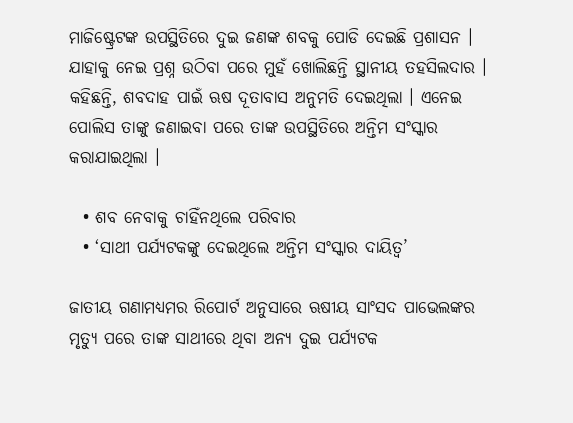ମାଜିଷ୍ଟ୍ରେଟଙ୍କ ଉପସ୍ଥିତିରେ ଦୁଇ ଜଣଙ୍କ ଶବକୁ ପୋଡି ଦେଇଛି ପ୍ରଶାସନ । ଯାହାକୁ ନେଇ ପ୍ରଶ୍ନ ଉଠିବା ପରେ ମୁହଁ ଖୋଲିଛନ୍ତି ସ୍ଥାନୀୟ ତହସିଲଦାର । କହିଛନ୍ତି, ଶବଦାହ ପାଇଁ ଋଷ ଦୂତାବାସ ଅନୁମତି ଦେଇଥିଲା । ଏନେଇ ପୋଲିସ ତାଙ୍କୁ ଜଣାଇବା ପରେ ତାଙ୍କ ଉପସ୍ଥିତିରେ ଅନ୍ତିମ ସଂସ୍କାର କରାଯାଇଥିଲା ।

  • ଶବ ନେବାକୁ ଚାହିଁନଥିଲେ ପରିବାର
  • ‘ସାଥୀ ପର୍ଯ୍ୟଟକଙ୍କୁ ଦେଇଥିଲେ ଅନ୍ତିମ ସଂସ୍କାର ଦାୟିତ୍ୱ’

ଜାତୀୟ ଗଣାମଧ୍ୟମର ରିପୋର୍ଟ ଅନୁସାରେ ଋଷୀୟ ସାଂସଦ ପାଭେଲଙ୍କର ମୃତ୍ୟୁ ପରେ ତାଙ୍କ ସାଥୀରେ ଥିବା ଅନ୍ୟ ଦୁଇ ପର୍ଯ୍ୟଟକ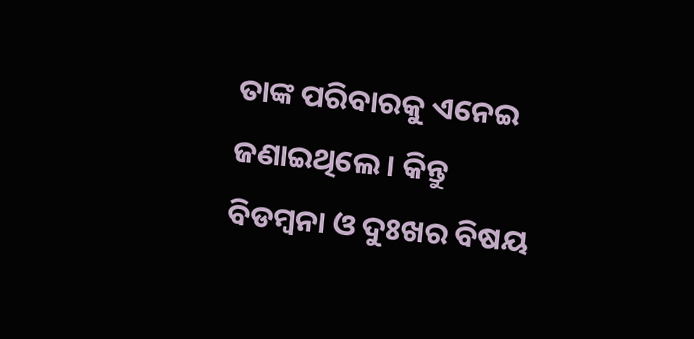ତାଙ୍କ ପରିବାରକୁ ଏନେଇ ଜଣାଇଥିଲେ । କିନ୍ତୁ ବିଡମ୍ବନା ଓ ଦୁଃଖର ବିଷୟ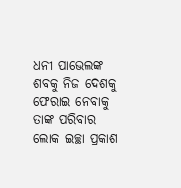ଧନୀ ପାଭେଲଙ୍କ ଶବକୁ ନିଜ ଦେଶକୁ ଫେରାଇ ନେବାକୁ ତାଙ୍କ ପରିବାର ଲୋକ ଇଚ୍ଛା ପ୍ରକାଶ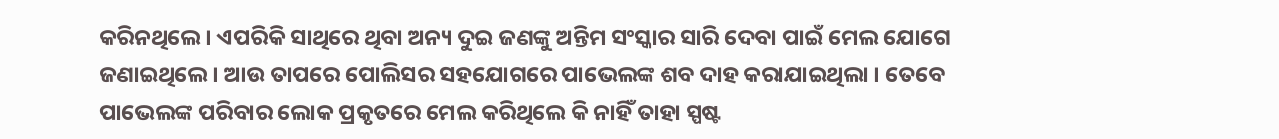କରିନଥିଲେ । ଏପରିକି ସାଥିରେ ଥିବା ଅନ୍ୟ ଦୁଇ ଜଣଙ୍କୁ ଅନ୍ତିମ ସଂସ୍କାର ସାରି ଦେବା ପାଇଁ ମେଲ ଯୋଗେ ଜଣାଇଥିଲେ । ଆଉ ତାପରେ ପୋଲିସର ସହଯୋଗରେ ପାଭେଲଙ୍କ ଶବ ଦାହ କରାଯାଇଥିଲା । ତେବେ ପାଭେଲଙ୍କ ପରିବାର ଲୋକ ପ୍ରକୃତରେ ମେଲ କରିଥିଲେ କି ନାହିଁ ତାହା ସ୍ପଷ୍ଟ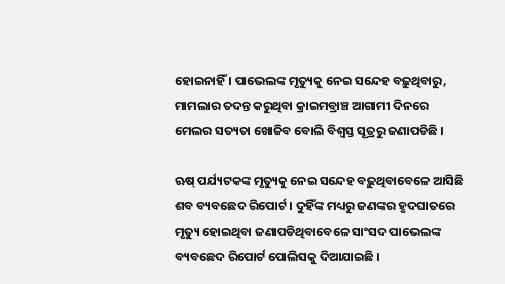ହୋଇନାହିଁ । ପାଭେଲଙ୍କ ମୃତ୍ୟୁକୁ ନେଇ ସନ୍ଦେହ ବଢ଼ୁଥିବାରୁ, ମାମଲାର ତଦନ୍ତ କରୁଥିବା କ୍ରାଇମବ୍ରାଞ୍ଚ ଆଗାମୀ ଦିନରେ ମେଲର ସତ୍ୟତା ଖୋଜିବ ବୋଲି ବିଶ୍ୱସ୍ତ ସୂତ୍ରରୁ ଜଣାପଡିଛି ।

ଋଷ୍ ପର୍ଯ୍ୟଟକଙ୍କ ମୃତ୍ୟୁକୁ ନେଇ ସନ୍ଦେହ ବଢ଼ୁଥିବାବେଳେ ଆସିଛି ଶବ ବ୍ୟବଛେଦ ରିପୋର୍ଟ । ଦୁହିଁଙ୍କ ମଧ୍ୟରୁ ଜଣଙ୍କର ହୃଦଘାତରେ ମୃତ୍ୟୁ ହୋଇଥିବା ଜଣାପଡିଥିବାବେଳେ ସାଂସଦ ପାଭେଲଙ୍କ ବ୍ୟବଛେଦ ରିପୋର୍ଟ ପୋଲିସକୁ ଦିଆଯାଇଛି ।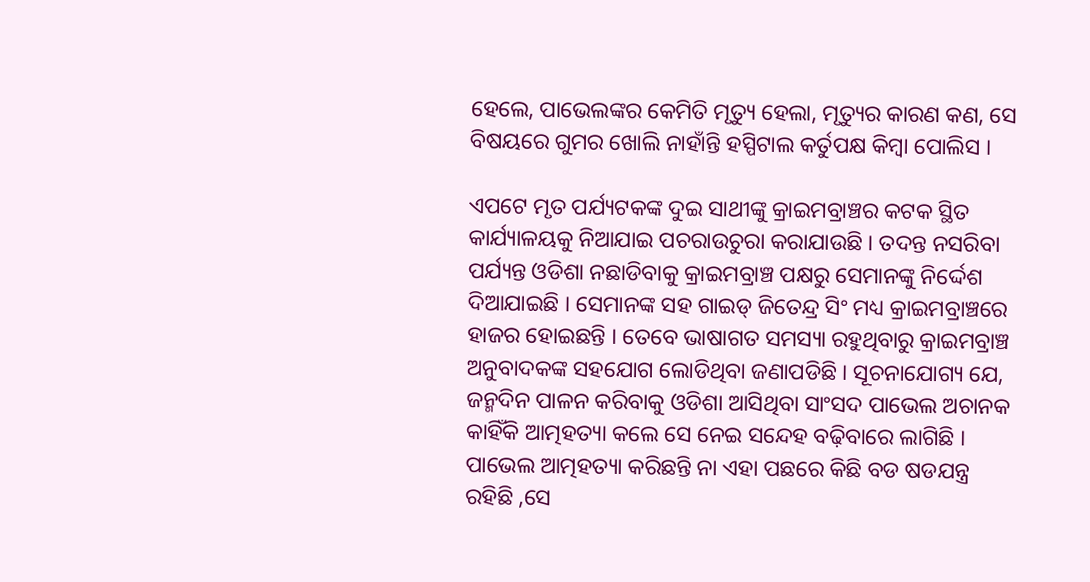ହେଲେ, ପାଭେଲଙ୍କର କେମିତି ମୃତ୍ୟୁ ହେଲା, ମୃତ୍ୟୁର କାରଣ କଣ, ସେ ବିଷୟରେ ଗୁମର ଖୋଲି ନାହାଁନ୍ତି ହସ୍ପିଟାଲ କର୍ତୁପକ୍ଷ କିମ୍ବା ପୋଲିସ ।

ଏପଟେ ମୃତ ପର୍ଯ୍ୟଟକଙ୍କ ଦୁଇ ସାଥୀଙ୍କୁ କ୍ରାଇମବ୍ରାଞ୍ଚର କଟକ ସ୍ଥିତ କାର୍ଯ୍ୟାଳୟକୁ ନିଆଯାଇ ପଚରାଉଚୁରା କରାଯାଉଛି । ତଦନ୍ତ ନସରିବା ପର୍ଯ୍ୟନ୍ତ ଓଡିଶା ନଛାଡିବାକୁ କ୍ରାଇମବ୍ରାଞ୍ଚ ପକ୍ଷରୁ ସେମାନଙ୍କୁ ନିର୍ଦ୍ଦେଶ ଦିଆଯାଇଛି । ସେମାନଙ୍କ ସହ ଗାଇଡ୍ ଜିତେନ୍ଦ୍ର ସିଂ ମଧ୍ୟ କ୍ରାଇମବ୍ରାଞ୍ଚରେ ହାଜର ହୋଇଛନ୍ତି । ତେବେ ଭାଷାଗତ ସମସ୍ୟା ରହୁଥିବାରୁ କ୍ରାଇମବ୍ରାଞ୍ଚ ଅନୁବାଦକଙ୍କ ସହଯୋଗ ଲୋଡିଥିବା ଜଣାପଡିଛି । ସୂଚନାଯୋଗ୍ୟ ଯେ, ଜନ୍ମଦିନ ପାଳନ କରିବାକୁ ଓଡିଶା ଆସିଥିବା ସାଂସଦ ପାଭେଲ ଅଚାନକ କାହିଁକି ଆତ୍ମହତ୍ୟା କଲେ ସେ ନେଇ ସନ୍ଦେହ ବଢ଼ିବାରେ ଲାଗିଛି । ପାଭେଲ ଆତ୍ମହତ୍ୟା କରିଛନ୍ତି ନା ଏହା ପଛରେ କିଛି ବଡ ଷଡଯନ୍ତ୍ର ରହିଛି ,ସେ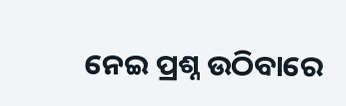ନେଇ ପ୍ରଶ୍ନ ଉଠିବାରେ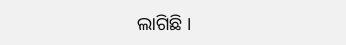ଲାଗିଛି ।